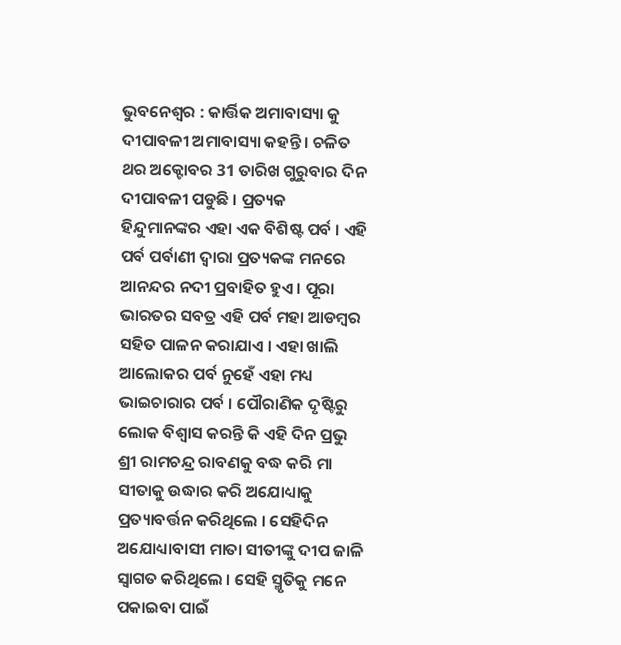ଭୁବନେଶ୍ବର : କାର୍ତ୍ତିକ ଅମାବାସ୍ୟା କୁ ଦୀପାବଳୀ ଅମାବାସ୍ୟା କହନ୍ତି । ଚଳିତ ଥର ଅକ୍ଟୋବର 31 ତାରିଖ ଗୁରୁବାର ଦିନ ଦୀପାବଳୀ ପଡୁଛି । ପ୍ରତ୍ୟକ ହିନ୍ଦୁମାନଙ୍କର ଏହା ଏକ ବିଶିଷ୍ଟ ପର୍ବ । ଏହି ପର୍ବ ପର୍ବାଣୀ ଦ୍ୱାରା ପ୍ରତ୍ୟକଙ୍କ ମନରେ ଆନନ୍ଦର ନଦୀ ପ୍ରବାହିତ ହୁଏ । ପୂରା ଭାରତର ସବତ୍ର ଏହି ପର୍ବ ମହା ଆଡମ୍ବର ସହିତ ପାଳନ କରାଯାଏ । ଏହା ଖାଲି ଆଲୋକର ପର୍ବ ନୁହେଁ ଏହା ମଧ୍ୟ ଭାଇଚାରାର ପର୍ବ । ପୌରାଣିକ ଦୃଷ୍ଟିରୁ ଲୋକ ବିଶ୍ୱାସ କରନ୍ତି କି ଏହି ଦିନ ପ୍ରଭୁ ଶ୍ରୀ ରାମଚନ୍ଦ୍ର ରାବଣକୁ ବଦ୍ଧ କରି ମା ସୀତାକୁ ଉଦ୍ଧାର କରି ଅଯୋଧ୍ୟାକୁ ପ୍ରତ୍ୟାବର୍ତ୍ତନ କରିଥିଲେ । ସେହିଦିନ ଅଯୋଧ୍ୟାବାସୀ ମାତା ସୀତୀଙ୍କୁ ଦୀପ ଜାଳି ସ୍ୱାଗତ କରିଥିଲେ । ସେହି ସ୍ମୃତିକୁ ମନେ ପକାଇବା ପାଇଁ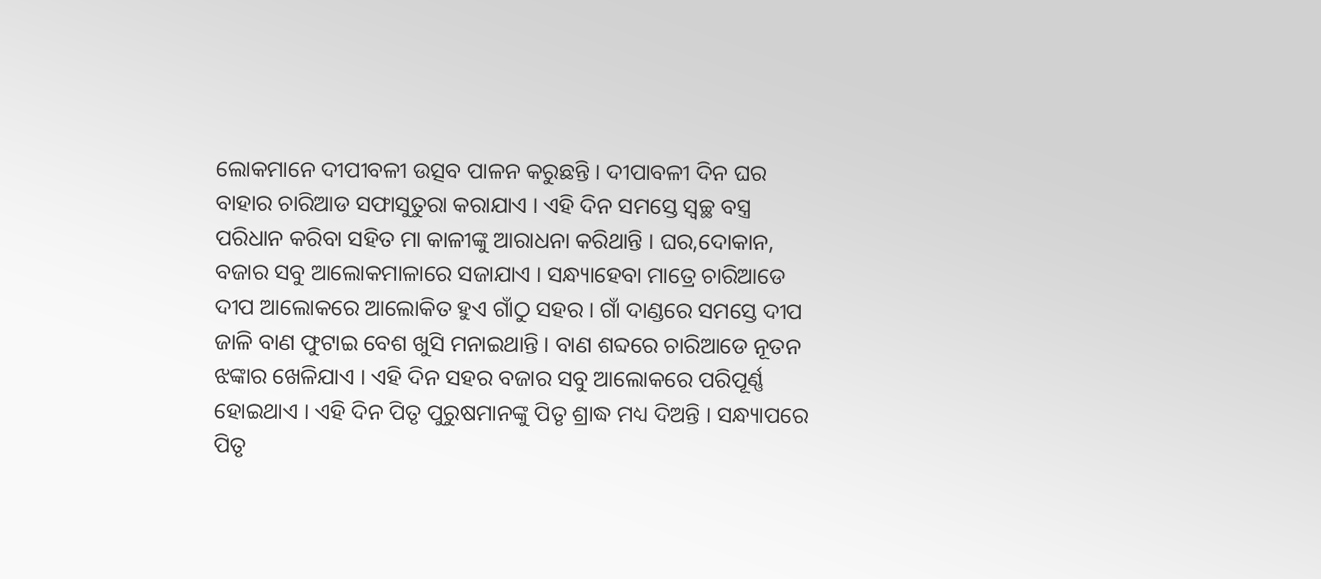ଲୋକମାନେ ଦୀପୀବଳୀ ଉତ୍ସବ ପାଳନ କରୁଛନ୍ତି । ଦୀପାବଳୀ ଦିନ ଘର ବାହାର ଚାରିଆଡ ସଫାସୁତୁରା କରାଯାଏ । ଏହି ଦିନ ସମସ୍ତେ ସ୍ୱଚ୍ଛ ବସ୍ତ୍ର ପରିଧାନ କରିବା ସହିତ ମା କାଳୀଙ୍କୁ ଆରାଧନା କରିଥାନ୍ତି । ଘର,ଦୋକାନ, ବଜାର ସବୁ ଆଲୋକମାଳାରେ ସଜାଯାଏ । ସନ୍ଧ୍ୟାହେବା ମାତ୍ରେ ଚାରିଆଡେ ଦୀପ ଆଲୋକରେ ଆଲୋକିତ ହୁଏ ଗାଁଠୁ ସହର । ଗାଁ ଦାଣ୍ଡରେ ସମସ୍ତେ ଦୀପ ଜାଳି ବାଣ ଫୁଟାଇ ବେଶ ଖୁସି ମନାଇଥାନ୍ତି । ବାଣ ଶବ୍ଦରେ ଚାରିଆଡେ ନୂତନ ଝଙ୍କାର ଖେଳିଯାଏ । ଏହି ଦିନ ସହର ବଜାର ସବୁ ଆଲୋକରେ ପରିପୂର୍ଣ୍ଣ ହୋଇଥାଏ । ଏହି ଦିନ ପିତୃ ପୁରୁଷମାନଙ୍କୁ ପିତୃ ଶ୍ରାଦ୍ଧ ମଧ୍ୟ ଦିଅନ୍ତି । ସନ୍ଧ୍ୟାପରେ ପିତୃ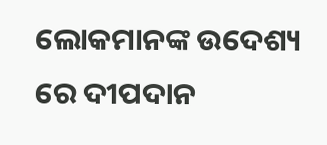ଲୋକମାନଙ୍କ ଉଦେଶ୍ୟ ରେ ଦୀପଦାନ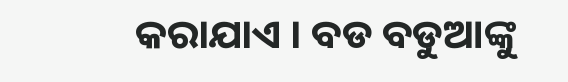କରାଯାଏ । ବଡ ବଡୁଆଙ୍କୁ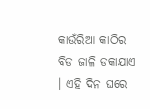କାଉଁରିଆ କାଠିର ବିଡ ଜାଳି ଡକାଯାଏ । ଏହି ଦିନ ଘରେ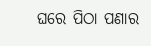ଘରେ ପିଠା ପଣାର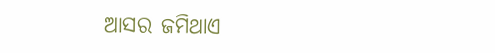ଆସର ଜମିଥାଏ